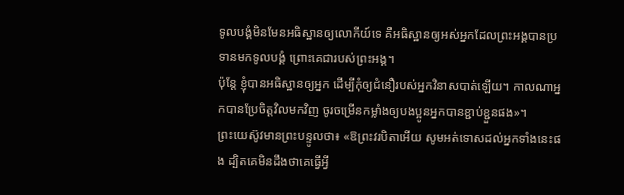ទូលបង្គំមិនមែនអធិស្ឋានឲ្យលោកីយ៍ទេ គឺអធិស្ឋានឲ្យអស់អ្នកដែលព្រះអង្គបានប្រទានមកទូលបង្គំ ព្រោះគេជារបស់ព្រះអង្គ។
ប៉ុន្តែ ខ្ញុំបានអធិស្ឋានឲ្យអ្នក ដើម្បីកុំឲ្យជំនឿរបស់អ្នកវិនាសបាត់ឡើយ។ កាលណាអ្នកបានប្រែចិត្តវិលមកវិញ ចូរចម្រើនកម្លាំងឲ្យបងប្អូនអ្នកបានខ្ជាប់ខ្ជួនផង»។
ព្រះយេស៊ូវមានព្រះបន្ទូលថា៖ «ឱព្រះវរបិតាអើយ សូមអត់ទោសដល់អ្នកទាំងនេះផង ដ្បិតគេមិនដឹងថាគេធ្វើអ្វី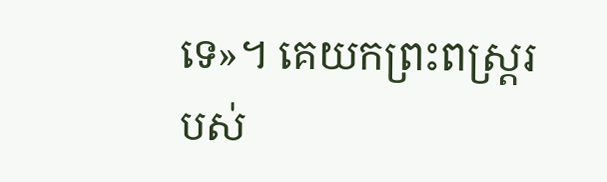ទេ»។ គេយកព្រះពស្ត្ររបស់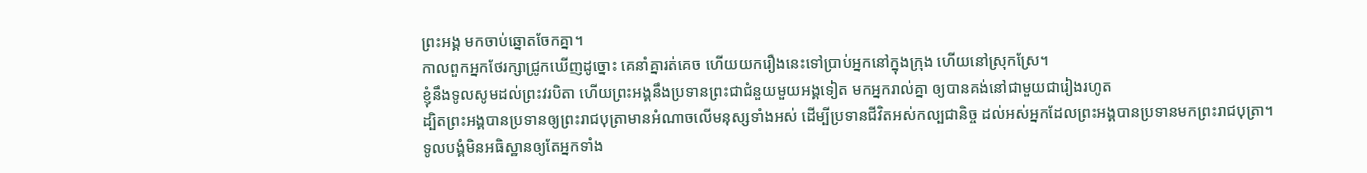ព្រះអង្គ មកចាប់ឆ្នោតចែកគ្នា។
កាលពួកអ្នកថែរក្សាជ្រូកឃើញដូច្នោះ គេនាំគ្នារត់គេច ហើយយករឿងនេះទៅប្រាប់អ្នកនៅក្នុងក្រុង ហើយនៅស្រុកស្រែ។
ខ្ញុំនឹងទូលសូមដល់ព្រះវរបិតា ហើយព្រះអង្គនឹងប្រទានព្រះជាជំនួយមួយអង្គទៀត មកអ្នករាល់គ្នា ឲ្យបានគង់នៅជាមួយជារៀងរហូត
ដ្បិតព្រះអង្គបានប្រទានឲ្យព្រះរាជបុត្រាមានអំណាចលើមនុស្សទាំងអស់ ដើម្បីប្រទានជីវិតអស់កល្បជានិច្ច ដល់អស់អ្នកដែលព្រះអង្គបានប្រទានមកព្រះរាជបុត្រា។
ទូលបង្គំមិនអធិស្ឋានឲ្យតែអ្នកទាំង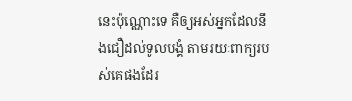នេះប៉ុណ្ណោះទេ គឺឲ្យអស់អ្នកដែលនឹងជឿដល់ទូលបង្គំ តាមរយៈពាក្យរបស់គេផងដែរ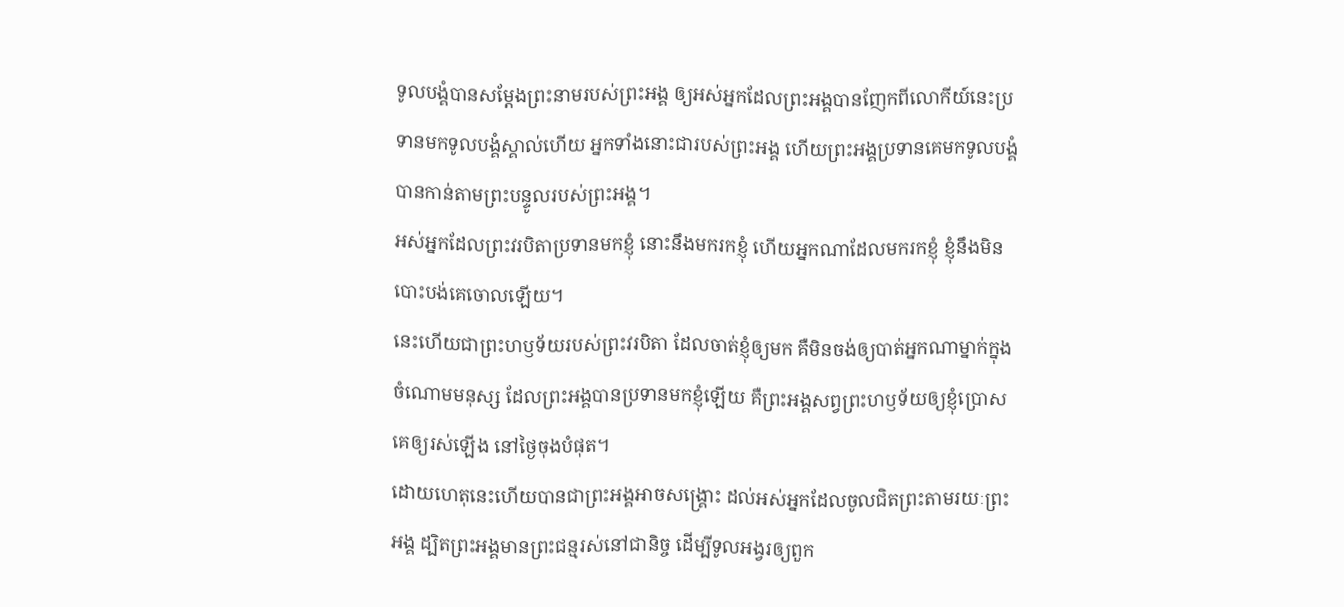ទូលបង្គំបានសម្តែងព្រះនាមរបស់ព្រះអង្គ ឲ្យអស់អ្នកដែលព្រះអង្គបានញែកពីលោកីយ៍នេះប្រទានមកទូលបង្គំស្គាល់ហើយ អ្នកទាំងនោះជារបស់ព្រះអង្គ ហើយព្រះអង្គប្រទានគេមកទូលបង្គំ បានកាន់តាមព្រះបន្ទូលរបស់ព្រះអង្គ។
អស់អ្នកដែលព្រះវរបិតាប្រទានមកខ្ញុំ នោះនឹងមករកខ្ញុំ ហើយអ្នកណាដែលមករកខ្ញុំ ខ្ញុំនឹងមិនបោះបង់គេចោលឡើយ។
នេះហើយជាព្រះហឫទ័យរបស់ព្រះវរបិតា ដែលចាត់ខ្ញុំឲ្យមក គឺមិនចង់ឲ្យបាត់អ្នកណាម្នាក់ក្នុងចំណោមមនុស្ស ដែលព្រះអង្គបានប្រទានមកខ្ញុំឡើយ គឺព្រះអង្គសព្វព្រះហឫទ័យឲ្យខ្ញុំប្រោសគេឲ្យរស់ឡើង នៅថ្ងៃចុងបំផុត។
ដោយហេតុនេះហើយបានជាព្រះអង្គអាចសង្គ្រោះ ដល់អស់អ្នកដែលចូលជិតព្រះតាមរយៈព្រះអង្គ ដ្បិតព្រះអង្គមានព្រះជន្មរស់នៅជានិច្ច ដើម្បីទូលអង្វរឲ្យពួក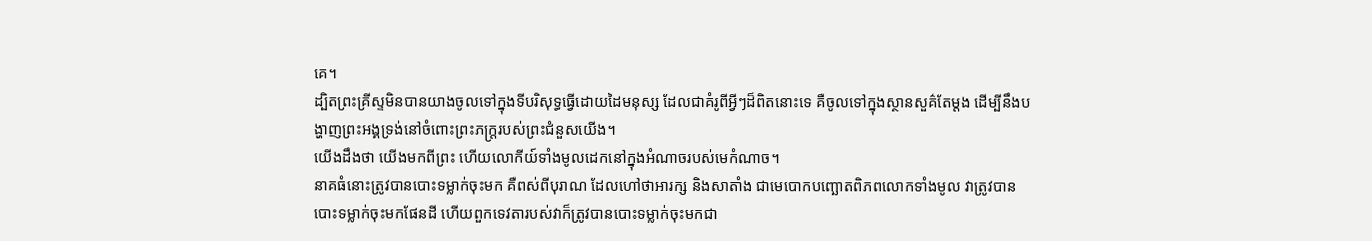គេ។
ដ្បិតព្រះគ្រីស្ទមិនបានយាងចូលទៅក្នុងទីបរិសុទ្ធធ្វើដោយដៃមនុស្ស ដែលជាគំរូពីអ្វីៗដ៏ពិតនោះទេ គឺចូលទៅក្នុងស្ថានសួគ៌តែម្ដង ដើម្បីនឹងបង្ហាញព្រះអង្គទ្រង់នៅចំពោះព្រះភក្ត្ររបស់ព្រះជំនួសយើង។
យើងដឹងថា យើងមកពីព្រះ ហើយលោកីយ៍ទាំងមូលដេកនៅក្នុងអំណាចរបស់មេកំណាច។
នាគធំនោះត្រូវបានបោះទម្លាក់ចុះមក គឺពស់ពីបុរាណ ដែលហៅថាអារក្ស និងសាតាំង ជាមេបោកបញ្ឆោតពិភពលោកទាំងមូល វាត្រូវបានបោះទម្លាក់ចុះមកផែនដី ហើយពួកទេវតារបស់វាក៏ត្រូវបានបោះទម្លាក់ចុះមកជា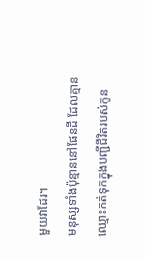មួយវាដែរ។
មនុស្សទាំងប៉ុន្មាននៅផែនដី ដែលគ្មានឈ្មោះកត់ទុកក្នុងបញ្ជីជីវិតរបស់កូន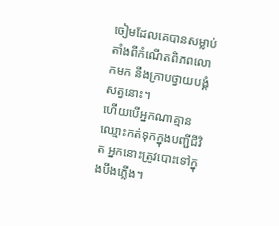ចៀមដែលគេបានសម្លាប់ តាំងពីកំណើតពិភពលោកមក នឹងក្រាបថ្វាយបង្គំសត្វនោះ។
ហើយបើអ្នកណាគ្មានឈ្មោះកត់ទុកក្នុងបញ្ជីជីវិត អ្នកនោះត្រូវបោះទៅក្នុងបឹងភ្លើង។